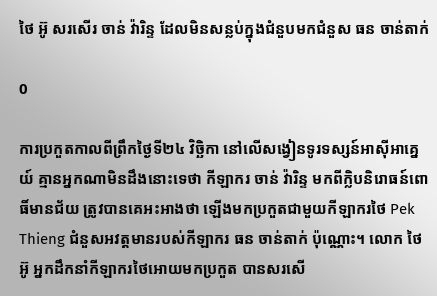ថៃ អ៊ូ សរសើរ ចាន់ វ៉ារិន្ទ ដែលមិនសន្លប់ក្នុងជំនួបមកជំនួស ធន ចាន់តាក់

0

ការប្រកួតកាលពីព្រឹកថ្ងៃទី២៤ វិច្ឆិកា នៅលើសង្វៀនទូរទស្សន៍អាស៊ីអាគ្នេយ៍ គ្មានអ្នកណាមិនដឹងនោះទេថា កីឡាករ ចាន់ វ៉ារិន្ទ មកពីក្លិបនិរោធន៍ពោធិ៍មានជ័យ ត្រូវបានគេអះអាងថា ឡើងមកប្រកួតជាមួយកីឡាករថៃ Pek Thieng ជំនួសអវត្តមានរបស់កីឡាករ ធន ចាន់តាក់ ប៉ុណ្ណោះ។ លោក ថៃ អ៊ូ អ្នកដឹកនាំកីឡាករថៃអោយមកប្រកួត បានសរសើ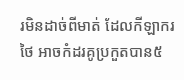រមិនដាច់ពីមាត់ ដែលកីឡាករថៃ អាចកំដរគូប្រកួតបាន៥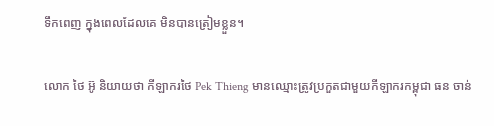ទឹកពេញ ក្នុងពេលដែលគេ មិនបានត្រៀមខ្លួន។

លោក ថៃ អ៊ូ និយាយថា កីឡាករថៃ Pek Thieng មានឈ្មោះត្រូវប្រកួតជាមួយកីឡាករកម្ពុជា ធន ចាន់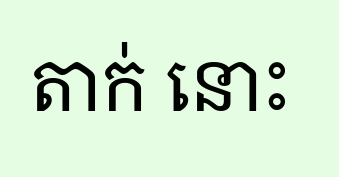តាក់ នោះ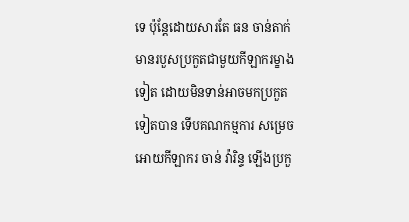ទេ ប៉ុន្តែដោយសារតែ ធន ចាន់តាក់ មានរបួសប្រកួតជាមួយកីឡាករម្ខាងទៀត ដោយមិនទាន់អាចមកប្រកួតទៀតបាន ទើបគណកម្មការ សម្រេចអោយកីឡាករ ចាន់ វ៉ារិន្ទ ឡើងប្រកួ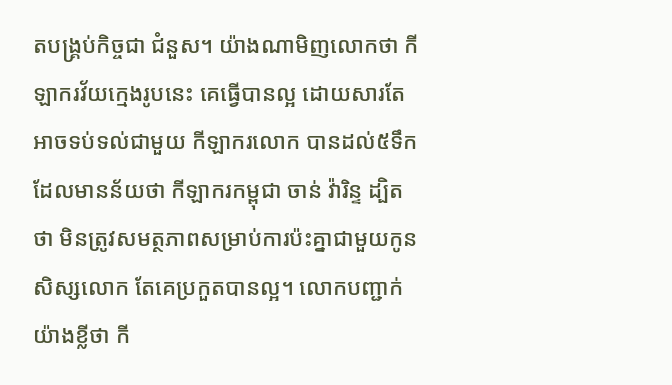តបង្គ្រប់កិច្ចជា ជំនួស។ យ៉ាងណាមិញលោកថា កីឡាករវ័យក្មេងរូបនេះ គេធ្វើបានល្អ ដោយសារតែអាចទប់ទល់ជាមួយ កីឡាករលោក បានដល់៥ទឹក ដែលមានន័យថា កីឡាករកម្ពុជា ចាន់ វ៉ារិន្ទ ដ្បិតថា មិនត្រូវសមត្ថភាពសម្រាប់ការប៉ះគ្នាជាមួយកូនសិស្សលោក តែគេប្រកួតបានល្អ។ លោកបញ្ជាក់យ៉ាងខ្លីថា កី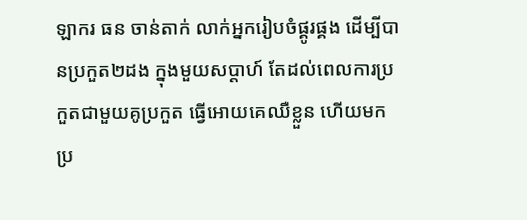ឡាករ ធន ចាន់តាក់ លាក់អ្នករៀបចំផ្គូរផ្គង ដើម្បីបានប្រកួត២ដង ក្នុងមួយសប្ដាហ៍ តែដល់ពេលការប្រកួតជាមួយគូប្រកួត ធ្វើអោយគេឈឺខ្លួន ហើយមកប្រ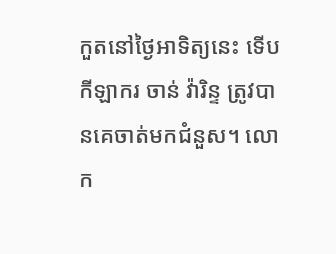កួតនៅថ្ងៃអាទិត្យនេះ ទើបកីឡាករ ចាន់ វ៉ារិន្ទ ត្រូវបានគេចាត់មកជំនួស។ លោក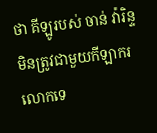ថា គីឡូរបស់ ចាន់ វ៉ារិន្ទ មិនត្រូវជាមួយកីឡាករលោកទេ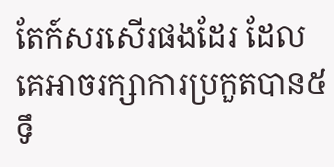តែក៍សរសើរផងដែរ ដែលគេអាចរក្សាការប្រកួតបាន៥ទឹ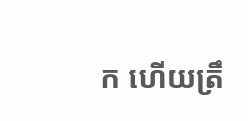ក ហើយត្រឹ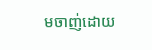មចាញ់ដោយ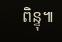ពិន្ទុ៕